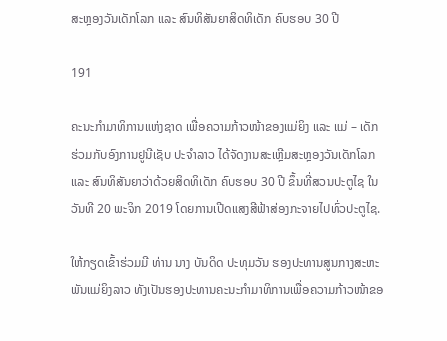ສະຫຼອງວັນເດັກໂລກ ແລະ ສົນທິສັນຍາສິດທິເດັກ ຄົບຮອບ 30 ປີ

191

ຄະນະກຳມາທິການແຫ່ງຊາດ ເພື່ອຄວາມກ້າວໜ້າຂອງແມ່ຍິງ ແລະ ແມ່ – ເດັກ ຮ່ວມກັບອົງການຢູນີເຊັບ ປະຈຳລາວ ໄດ້ຈັດງານສະເຫຼີມສະຫຼອງວັນເດັກໂລກ ແລະ ສົນທິສັນຍາວ່າດ້ວຍສິດທິເດັກ ຄົບຮອບ 30 ປີ ຂຶ້ນທີ່ສວນປະຕູໄຊ ໃນວັນທີ 20 ພະຈິກ 2019 ໂດຍການເປີດແສງສີຟ້າສ່ອງກະຈາຍໄປທົ່ວປະຕູໄຊ.

ໃຫ້ກຽດເຂົ້າຮ່ວມມີ ທ່ານ ນາງ ບັນດິດ ປະທຸມວັນ ຮອງປະທານສູນກາງສະຫະພັນແມ່ຍິງລາວ ທັງເປັນຮອງປະທານຄະນະກຳມາທິການເພື່ອຄວາມກ້າວໜ້າຂອ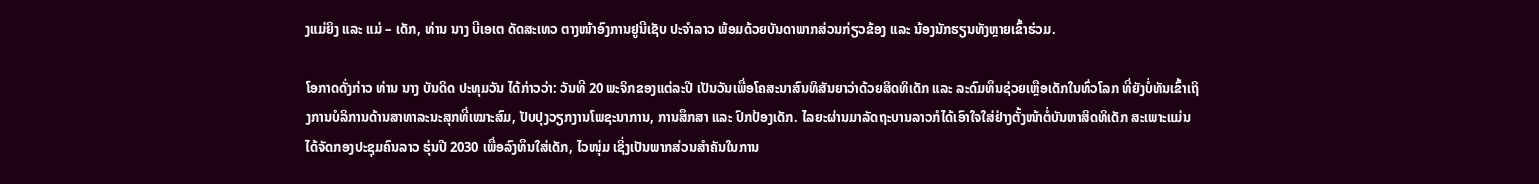ງແມ່ຍິງ ແລະ ແມ່ – ເດັກ, ທ່ານ ນາງ ບີເອເຕ ດັດສະເທວ ຕາງໜ້າອົງການຢູນີເຊັບ ປະຈຳລາວ ພ້ອມດ້ວຍບັນດາພາກສ່ວນກ່ຽວຂ້ອງ ແລະ ນ້ອງນັກຮຽນທັງຫຼາຍເຂົ້າຮ່ວມ.

ໂອກາດດັ່ງກ່າວ ທ່ານ ນາງ ບັນດິດ ປະທຸມວັນ ໄດ້ກ່າວວ່າ: ວັນທີ 20 ພະຈິກຂອງແຕ່ລະປີ ເປັນວັນເພື່ອໂຄສະນາສົນທິສັນຍາວ່າດ້ວຍສິດທິເດັກ ແລະ ລະດົມທຶນຊ່ວຍເຫຼືອເດັກໃນທົ່ວໂລກ ທີ່ຍັງບໍ່ທັນເຂົ້າເຖິງການບໍລິການດ້ານສາທາລະນະສຸກທີ່ເໝາະສົມ, ປັບປຸງວຽກງານໂພຊະນາການ, ການສຶກສາ ແລະ ປົກປ້ອງເດັກ. ໄລຍະຜ່ານມາລັດຖະບານລາວກໍໄດ້ເອົາໃຈໃສ່ຢ່າງຕັ້ງໜ້າຕໍ່ບັນຫາສິດທິເດັກ ສະເພາະແມ່ນໄດ້ຈັດກອງປະຊຸມຄົນລາວ ຮຸ່ນປີ 2030 ເພື່ອລົງທຶນໃສ່ເດັກ, ໄວໜຸ່ມ ເຊິ່ງເປັນພາກສ່ວນສຳຄັນໃນການ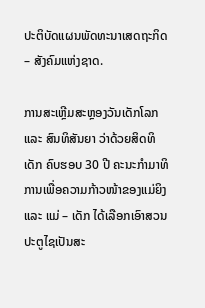ປະຕິບັດແຜນພັດທະນາເສດຖະກິດ – ສັງຄົມແຫ່ງຊາດ.

ການສະເຫຼີມສະຫຼອງວັນເດັກໂລກ ແລະ ສົນທິສັນຍາ ວ່າດ້ວຍສິດທິເດັກ ຄົບຮອບ 30 ປີ ຄະນະກຳມາທິການເພື່ອຄວາມກ້າວໜ້າຂອງແມ່ຍິງ ແລະ ແມ່ – ເດັກ ໄດ້ເລືອກເອົາສວນປະຕູໄຊເປັນສະ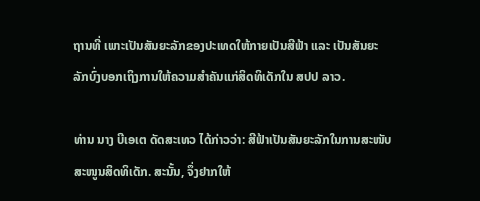ຖານທີ່ ເພາະເປັນສັນຍະລັກຂອງປະເທດໃຫ້ກາຍເປັນສີຟ້າ ແລະ ເປັນສັນຍະລັກບົ່ງບອກເຖິງການໃຫ້ຄວາມສຳຄັນແກ່ສິດທິເດັກໃນ ສປປ ລາວ.

ທ່ານ ນາງ ບີເອເຕ ດັດສະເທວ ໄດ້ກ່າວວ່າ: ສີຟ້າເປັນສັນຍະລັກໃນການສະໜັບສະໜູນສິດທິເດັກ. ສະນັ້ນ, ຈຶ່ງຢາກໃຫ້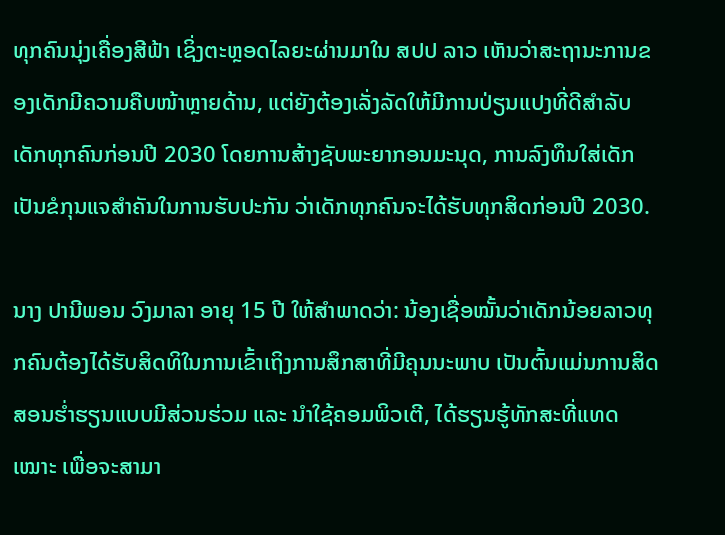ທຸກຄົນນຸ່ງເຄື່ອງສີຟ້າ ເຊິ່ງຕະຫຼອດໄລຍະຜ່ານມາໃນ ສປປ ລາວ ເຫັນວ່າສະຖານະການຂອງເດັກມີຄວາມຄືບໜ້າຫຼາຍດ້ານ, ແຕ່ຍັງຕ້ອງເລັ່ງລັດໃຫ້ມີການປ່ຽນແປງທີ່ດີສຳລັບເດັກທຸກຄົນກ່ອນປີ 2030 ໂດຍການສ້າງຊັບພະຍາກອນມະນຸດ, ການລົງທຶນໃສ່ເດັກເປັນຂໍກຸນແຈສຳຄັນໃນການຮັບປະກັນ ວ່າເດັກທຸກຄົນຈະໄດ້ຮັບທຸກສິດກ່ອນປີ 2030.

ນາງ ປານີພອນ ວົງມາລາ ອາຍຸ 15 ປີ ໃຫ້ສຳພາດວ່າ: ນ້ອງເຊື່ອໝັ້ນວ່າເດັກນ້ອຍລາວທຸກຄົນຕ້ອງໄດ້ຮັບສິດທິໃນການເຂົ້າເຖິງການສຶກສາທີ່ມີຄຸນນະພາບ ເປັນຕົ້ນແມ່ນການສິດສອນຮໍ່າຮຽນແບບມີສ່ວນຮ່ວມ ແລະ ນຳໃຊ້ຄອມພິວເຕີ, ໄດ້ຮຽນຮູ້ທັກສະທີ່ແທດເໝາະ ເພື່ອຈະສາມາ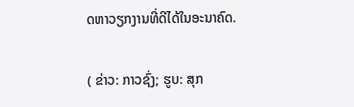ດຫາວຽກງານທີ່ດີໄດ້ໃນອະນາຄົດ.

( ຂ່າວ: ກາວຊົ່ງ; ຮູບ: ສຸກ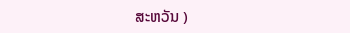ສະຫວັນ )